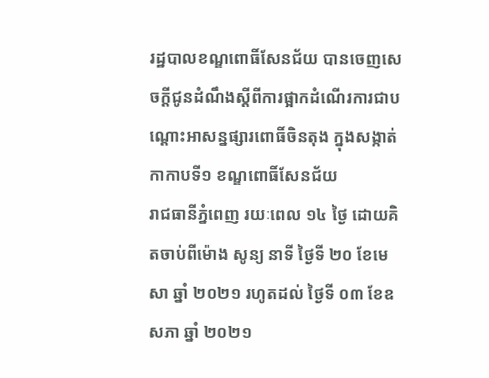រដ្ឋបាលខណ្ឌពោធិ៍សែនជ័យ បានចេញសេចក្ដីជូនដំណឹងស្ដីពីការផ្អាកដំណើរការជាបណ្តោះអាសន្នផ្សារពោធិ៍ចិនតុង ក្នុងសង្កាត់កាកាបទី១ ខណ្ឌពោធិ៍សែនជ័យ
រាជធានីភ្នំពេញ រយៈពេល ១៤ ថ្ងៃ ដោយគិតចាប់ពីម៉ោង សូន្យ នាទី ថ្ងៃទី ២០ ខែមេសា ឆ្នាំ ២០២១ រហូតដល់ ថ្ងៃទី ០៣ ខែឧសភា ឆ្នាំ ២០២១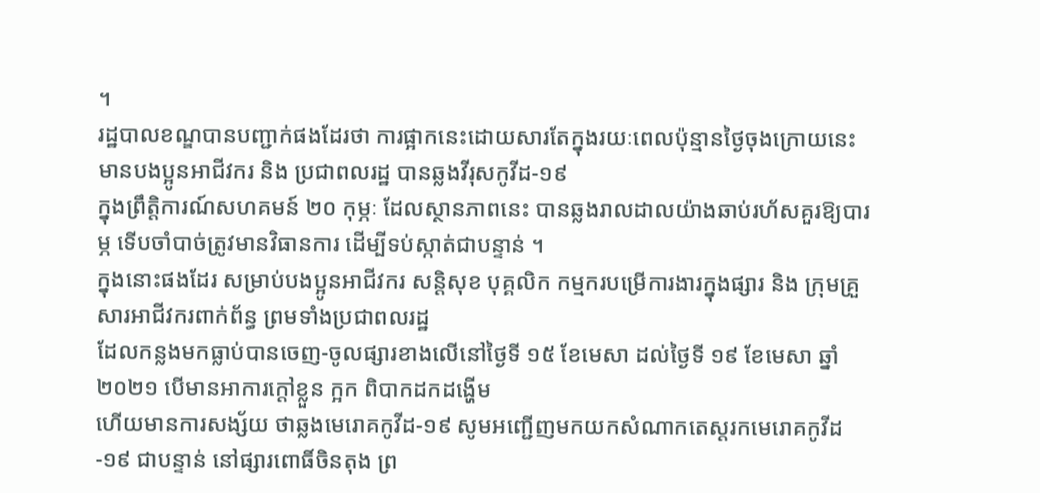។
រដ្ឋបាលខណ្ឌបានបញ្ជាក់ផងដែរថា ការផ្អាកនេះដោយសារតែក្នុងរយៈពេលប៉ុន្មានថ្ងៃចុងក្រោយនេះ មានបងប្អូនអាជីវករ និង ប្រជាពលរដ្ឋ បានឆ្លងវីរុសកូវីដ-១៩
ក្នុងព្រឹត្តិការណ៍សហគមន៍ ២០ កុម្ភៈ ដែលស្ថានភាពនេះ បានឆ្លងរាលដាលយ៉ាងឆាប់រហ័សគួរឱ្យបារម្ភ ទើបចាំបាច់ត្រូវមានវិធានការ ដើម្បីទប់ស្កាត់ជាបន្ទាន់ ។
ក្នុងនោះផងដែរ សម្រាប់បងប្អូនអាជីវករ សន្តិសុខ បុគ្គលិក កម្មករបម្រើការងារក្នុងផ្សារ និង ក្រុមគ្រួសារអាជីវករពាក់ព័ន្ធ ព្រមទាំងប្រជាពលរដ្ឋ
ដែលកន្លងមកធ្លាប់បានចេញ-ចូលផ្សារខាងលើនៅថ្ងៃទី ១៥ ខែមេសា ដល់ថ្ងៃទី ១៩ ខែមេសា ឆ្នាំ ២០២១ បើមានអាការក្តៅខ្លួន ក្អក ពិបាកដកដង្ហើម
ហើយមានការសង្ស័យ ថាឆ្លងមេរោគកូវីដ-១៩ សូមអញ្ជើញមកយកសំណាកតេស្តរកមេរោគកូវីដ-១៩ ជាបន្ទាន់ នៅផ្សារពោធិ៍ចិនតុង ព្រ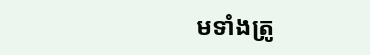មទាំងត្រូ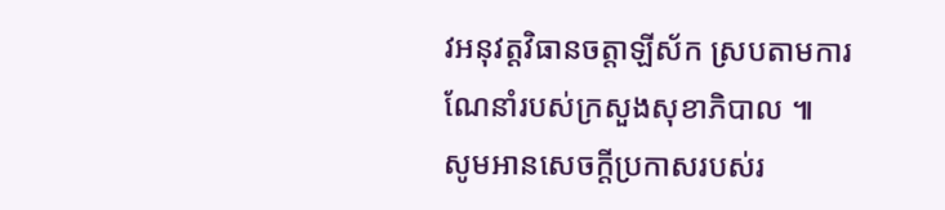វអនុវត្តវិធានចត្តាឡីស័ក ស្របតាមការណែនាំរបស់ក្រសួងសុខាភិបាល ៕
សូមអានសេចក្ដីប្រកាសរបស់រ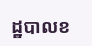ដ្ឋបាលខ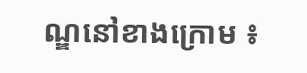ណ្ឌនៅខាងក្រោម ៖